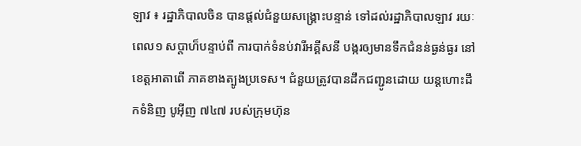ឡាវ ៖ រដ្ឋាភិបាលចិន បានផ្តល់ជំនួយសង្គ្រោះបន្ទាន់ ទៅដល់រដ្ឋាភិបាលឡាវ រយៈពេល១ សប្តាហ៏បន្ទាប់ពី ការបាក់ទំនប់វារីអគ្គីសនី បង្ករឲ្យមានទឹកជំនន់ធ្ងន់ធ្ងរ នៅខេត្តអាតាពើ ភាគខាងត្បូងប្រទេស។ ជំនួយត្រូវបានដឹកជញ្ជូនដោយ យន្តហោះដឹកទំនិញ បូអ៊ីញ ៧៤៧ របស់ក្រុមហ៊ុន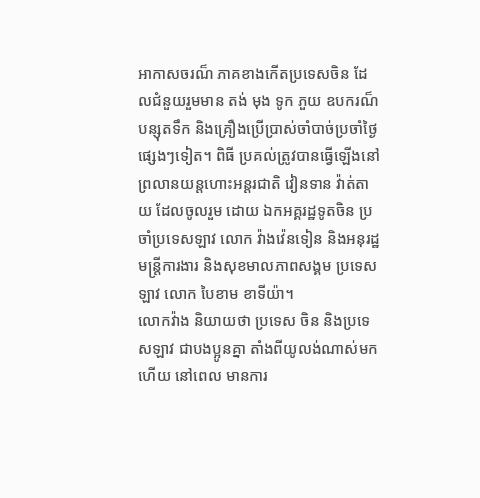អាកាសចរណ៏ ភាគខាងកើតប្រទេសចិន ដែលជំនួយរួមមាន តង់ មុង ទូក ភួយ ឧបករណ៏បន្សុតទឹក និងគ្រឿងប្រើប្រាស់ចាំបាច់ប្រចាំថ្ងៃផ្សេងៗទៀត។ ពិធី ប្រគល់ត្រូវបានធ្វើឡើងនៅ ព្រលានយន្តហោះអន្តរជាតិ វៀនទាន វ៉ាត់តាយ ដែលចូលរួម ដោយ ឯកអគ្គរដ្ឋទូតចិន ប្រចាំប្រទេសឡាវ លោក វ៉ាងវ៉េនទៀន និងអនុរដ្ឋមន្ត្រីការងារ និងសុខមាលភាពសង្គម ប្រទេសឡាវ លោក បៃខាម ខាទីយ៉ា។
លោកវ៉ាង និយាយថា ប្រទេស ចិន និងប្រទេសឡាវ ជាបងប្អូនគ្នា តាំងពីយូលង់ណាស់មកហើយ នៅពេល មានការ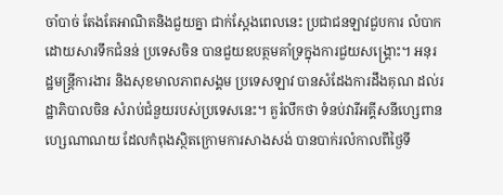ចាំបាច់ តែងតែអាណិតនិងជួយគ្នា ជាក់ស្តែងពេលនេះ ប្រជាជនឡាវជួបការ លំបាកដោយសារទឹកជំនន់ ប្រទេសចិន បានជួយឧបត្ថមគាំទ្រក្នុងការជួយសង្គ្រោះ។ អនុរដ្ឋមន្ត្រីការងារ និងសុខមាលភាពសង្គម ប្រទេសឡាវ បានសំដែងការដឹងគុណ ដល់រដ្ឋាភិបាលចិន សំរាប់ជំនួយរបស់ប្រទេសនេះ។ គួរំលឹកថា ទំនប់វារីអគ្គីសនីហ្សេពាន ហ្សេណាណយ ដែលកំពុងស្ថិតក្រោមការសាងសង់ បានបាក់រលំកាលពីថ្ងៃទី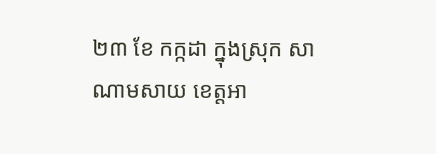២៣ ខែ កក្កដា ក្នុងស្រុក សាណាមសាយ ខេត្តអា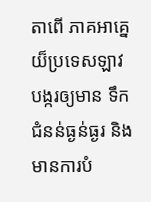តាពើ ភាគអាគ្នេយ៏ប្រទេសឡាវ បង្ករឲ្យមាន ទឹក ជំនន់ធ្ងន់ធ្ងរ និងមានការបំ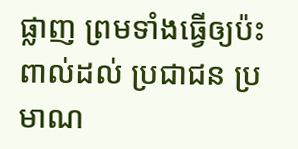ផ្លាញ ព្រមទាំងធ្វើឲ្យប៉ះពាល់ដល់ ប្រជាជន ប្រមាណ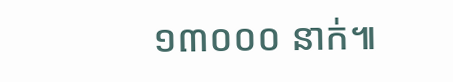១៣០០០ នាក់៕